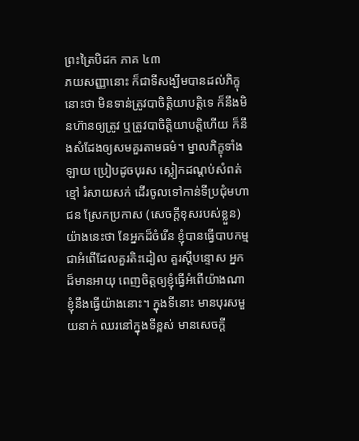ព្រះត្រៃបិដក ភាគ ៤៣
ភយសញ្ញានោះ ក៏ជាទីសង្ឃឹមបានដល់ភិក្ខុនោះថា មិនទាន់ត្រូវបាចិត្តិយាបត្តិទេ ក៏នឹងមិនហ៊ានឲ្យត្រូវ ឬត្រូវបាចិត្តិយាបត្តិហើយ ក៏នឹងសំដែងឲ្យសមគួរតាមធម៌។ ម្នាលភិក្ខុទាំងឡាយ ប្រៀបដូចបុរស ស្លៀកដណ្តប់សំពត់ខ្មៅ រំសាយសក់ ដើរចូលទៅកាន់ទីប្រជុំមហាជន ស្រែកប្រកាស (សេចក្ដីខុសរបស់ខ្លួន) យ៉ាងនេះថា នែអ្នកដ៏ចំរើន ខ្ញុំបានធ្វើបាបកម្ម ជាអំពើដែលគួរតិះដៀល គួរស្ដីបន្ទោស អ្នកដ៏មានអាយុ ពេញចិត្តឲ្យខ្ញុំធ្វើអំពើយ៉ាងណា ខ្ញុំនឹងធ្វើយ៉ាងនោះ។ ក្នុងទីនោះ មានបុរសមួយនាក់ ឈរនៅក្នុងទីខ្ពស់ មានសេចក្ដី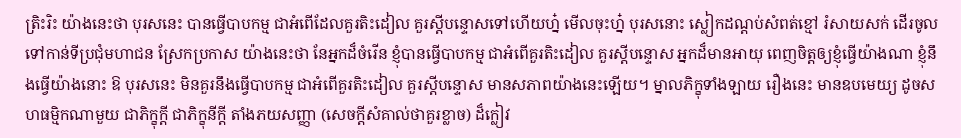ត្រិះរិះ យ៉ាងនេះថា បុរសនេះ បានធ្វើបាបកម្ម ជាអំពើដែលគួរតិះដៀល គួរស្ដីបន្ទោសទៅហើយហ៎្ន មើលចុះហ៎្ន បុរសនោះ ស្លៀកដណ្ដប់សំពត់ខ្មៅ រំសាយសក់ ដើរចូលទៅកាន់ទីប្រជុំមហាជន ស្រែកប្រកាស យ៉ាងនេះថា នែអ្នកដ៏ចំរើន ខ្ញុំបានធ្វើបាបកម្ម ជាអំពើគួរតិះដៀល គួរស្ដីបន្ទោស អ្នកដ៏មានអាយុ ពេញចិត្តឲ្យខ្ញុំធ្វើយ៉ាងណា ខ្ញុំនឹងធ្វើយ៉ាងនោះ ឱ បុរសនេះ មិនគួរនឹងធ្វើបាបកម្ម ជាអំពើគួរតិះដៀល គួរស្ដីបន្ទោស មានសភាពយ៉ាងនេះឡើយ។ ម្នាលភិក្ខុទាំងឡាយ រឿងនេះ មានឧបមេយ្យ ដូចសហធម្មិកណាមួយ ជាភិក្ខុក្ដី ជាភិក្ខុនីក្ដី តាំងភយសញ្ញា (សេចក្ដីសំគាល់ថាគួរខ្លាច) ដ៏ក្លៀវ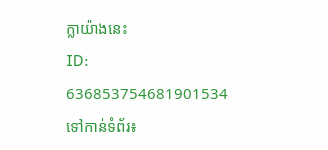ក្លាយ៉ាងនេះ
ID: 636853754681901534
ទៅកាន់ទំព័រ៖